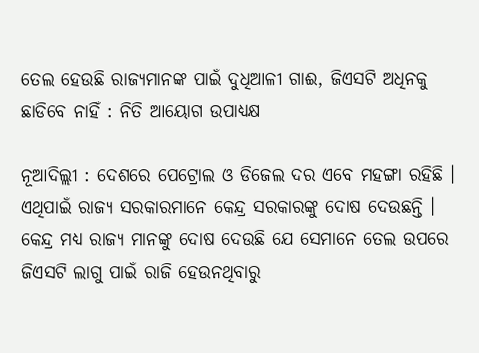ତେଲ ହେଉଛି ରାଜ୍ୟମାନଙ୍କ ପାଇଁ ଦୁଧିଆଳୀ ଗାଈ, ଜିଏସଟି ଅଧିନକୁ ଛାଡିବେ ନାହିଁ : ନିତି ଆୟୋଗ ଉପାଧ୍ୟକ୍ଷ

ନୂଆଦିଲ୍ଲୀ : ଦେଶରେ ପେଟ୍ରୋଲ ଓ ଡିଜେଲ ଦର ଏବେ ମହଙ୍ଗା ରହିଛି । ଏଥିପାଇଁ ରାଜ୍ୟ ସରକାରମାନେ କେନ୍ଦ୍ର ସରକାରଙ୍କୁ ଦୋଷ ଦେଉଛନ୍ତି । କେନ୍ଦ୍ର ମଧ୍ୟ ରାଜ୍ୟ ମାନଙ୍କୁ ଦୋଷ ଦେଉଛି ଯେ ସେମାନେ ତେଲ ଉପରେ ଜିଏସଟି ଲାଗୁ ପାଇଁ ରାଜି ହେଉନଥିବାରୁ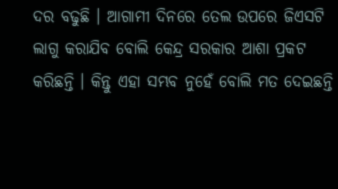ଦର ବଢୁଛି । ଆଗାମୀ ଦିନରେ ତେଲ ଉପରେ ଜିଏସଟି ଲାଗୁ କରାଯିବ ବୋଲି କେନ୍ଦ୍ର ସରକାର ଆଶା ପ୍ରକଟ କରିଛନ୍ତି । କିନ୍ତୁ ଏହା ସମ୍ଭବ ନୁହେଁ ବୋଲି ମତ ଦେଇଛନ୍ତି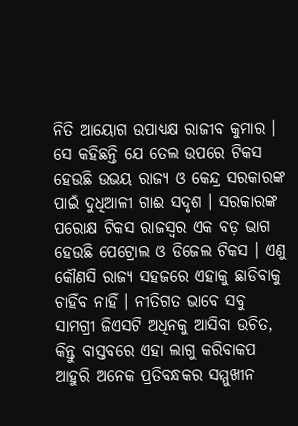ନିତି ଆୟୋଗ ଉପାଧ୍ୟକ୍ଷ ରାଜୀବ କୁମାର । ସେ କହିଛନ୍ତି ଯେ ତେଲ ଉପରେ ଟିକସ ହେଉଛି ଉଭୟ ରାଜ୍ୟ ଓ କେନ୍ଦ୍ର ସରକାରଙ୍କ ପାଇଁ ଦୁଧିଆଳୀ ଗାଈ ସଦୃଶ । ସରକାରଙ୍କ ପରୋକ୍ଷ ଟିକସ ରାଜସ୍ୱର ଏକ ବଡ଼ ଭାଗ ହେଉଛି ପେଟ୍ରୋଲ ଓ ଡିଜେଲ ଟିକସ । ଏଣୁ କୌଣସି ରାଜ୍ୟ ସହଜରେ ଏହାକୁ ଛାଡିବାକୁ ଚାହିଁବ ନାହିଁ । ନୀତିଗତ ଭାବେ ସବୁ ସାମଗ୍ରୀ ଜିଏସଟି ଅଧିନକୁ ଆସିବା ଉଚିତ, କିନ୍ତୁ ବାସ୍ତବରେ ଏହା ଲାଗୁ କରିବାକପ ଆହୁରି ଅନେକ ପ୍ରତିବନ୍ଧକର ସମ୍ମୁଖୀନ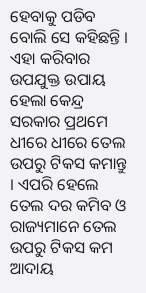ହେବାକୁ ପଡିବ ବୋଲି ସେ କହିଛନ୍ତି । ଏହା କରିବାର ଉପଯୁକ୍ତ ଉପାୟ ହେଲା କେନ୍ଦ୍ର ସରକାର ପ୍ରଥମେ ଧୀରେ ଧୀରେ ତେଲ ଉପରୁ ଟିକସ କମାନ୍ତୁ । ଏପରି ହେଲେ ତେଲ ଦର କମିବ ଓ ରାଜ୍ୟମାନେ ତେଲ ଉପରୁ ଟିକସ କମ ଆଦାୟ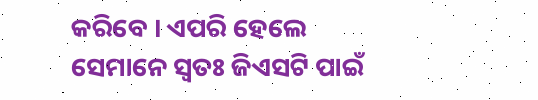କରିବେ । ଏପରି ହେଲେ ସେମାନେ ସ୍ୱତଃ ଜିଏସଟି ପାଇଁ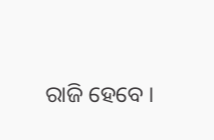ରାଜି ହେବେ ।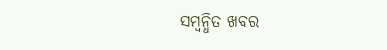ସମ୍ବନ୍ଧିତ ଖବର